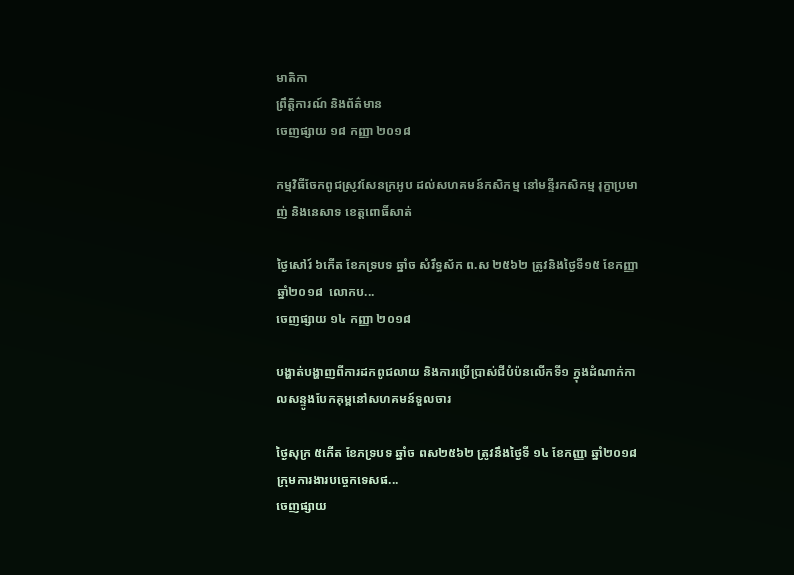មាតិកា
ព្រឹត្តិការណ៍ និងព័ត៌មាន
ចេញផ្សាយ ១៨ កញ្ញា ២០១៨

កម្មវិធីចែកពូជស្រូវសែនក្រអូប ដល់សហគមន៍កសិកម្ម នៅមន្ទីរកសិកម្ម រុក្ខាប្រមាញ់ និងនេសាទ ខេត្តពោធិ៍សាត់

ថ្ងៃសៅរ៍ ៦កើត ខែភទ្របទ ឆ្នាំច សំរឹទ្ធស័ក ព.ស ២៥៦២ ត្រូវនិងថ្ងៃទី១៥ ខែកញ្ញា ឆ្នាំ២០១៨  លោកប...
ចេញផ្សាយ ១៤ កញ្ញា ២០១៨

បង្ហាត់បង្ហាញពីការដកពូជលាយ និងការប្រើប្រាស់ជីបំប៉នលើកទី១ ក្នុងដំណាក់កាលសន្ទូងបែកគុម្ពនៅសហគមន៍ទួលចារ

ថ្ងៃសុក្រ ៥កើត ខែភទ្របទ ឆ្នាំច ពស២៥៦២ ត្រូវនឹងថ្ងៃទី ១៤ ខែកញ្ញា ឆ្នាំ២០១៨ ក្រុមការងារបច្ចេកទេសផ...
ចេញផ្សាយ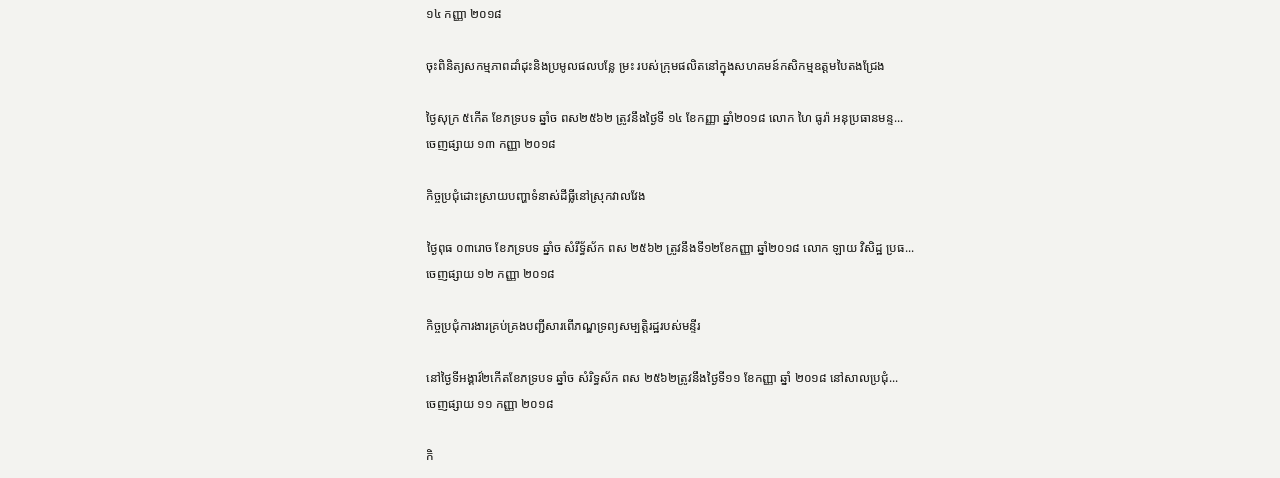១៤ កញ្ញា ២០១៨

ចុះពិនិត្យសកម្មភាពដាំដុះនិងប្រមូលផលបន្លែ ម្រះ របស់ក្រុមផលិតនៅក្នុងសហគមន៍កសិកម្មឧត្តមបៃតងជ្រែង

ថ្ងៃសុក្រ ៥កើត ខែភទ្របទ ឆ្នាំច ពស២៥៦២ ត្រូវនឹងថ្ងៃទី ១៤ ខែកញ្ញា ឆ្នាំ២០១៨ លោក ហៃ ធូរ៉ា អនុប្រធានមន្ទ...
ចេញផ្សាយ ១៣ កញ្ញា ២០១៨

កិច្ចប្រជុំដោះស្រាយបញ្ហាទំនាស់ដីធ្លីនៅស្រុកវាលវែង

ថ្ងៃពុធ ០៣រោច ខែភទ្របទ ឆ្នាំច សំរឹទ្ធ័ស័ក ពស ២៥៦២ ត្រូវនឹងទី១២ខែកញ្ញា ឆ្នាំ២០១៨ លោក ឡាយ វិសិដ្ឋ ប្រធ...
ចេញផ្សាយ ១២ កញ្ញា ២០១៨

កិច្ចប្រជុំការងារគ្រប់គ្រងបញ្ជីសារពើភណ្ឌទ្រព្យសម្បត្តិរដ្ឋរបស់មន្ទីរ

នៅថ្ងៃទីអង្គារ៍២កើតខែភទ្របទ ឆ្នាំច សំរិទ្ធស័ក ពស ២៥៦២ត្រូវនឹងថ្ងៃទី១១ ខែកញ្ញា ឆ្នាំ ២០១៨ នៅសាលប្រជុំ...
ចេញផ្សាយ ១១ កញ្ញា ២០១៨

កិ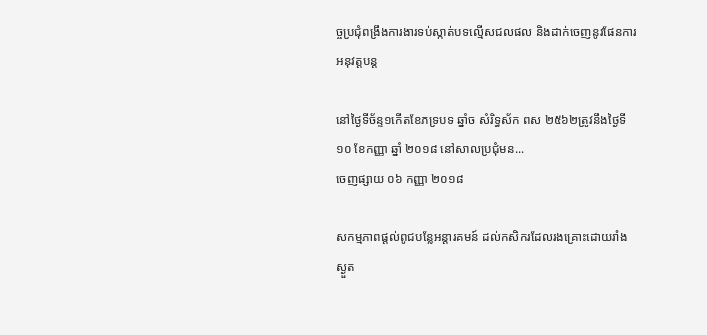ច្ចប្រជុំពង្រឹងការងារទប់ស្កាត់បទល្មើសជលផល និងដាក់ចេញនូវផែនការអនុវត្តបន្ត

នៅថ្ងៃទីច័ន្ទ១កើតខែភទ្របទ ឆ្នាំច សំរិទ្ធស័ក ពស ២៥៦២ត្រូវនឹងថ្ងៃទី១០ ខែកញ្ញា ឆ្នាំ ២០១៨ នៅសាលប្រជុំមន...
ចេញផ្សាយ ០៦ កញ្ញា ២០១៨

សកម្មភាពផ្តល់ពូជបន្លែអន្តារគមន៍ ដល់កសិករដែលរងគ្រោះដោយរាំងស្ងួត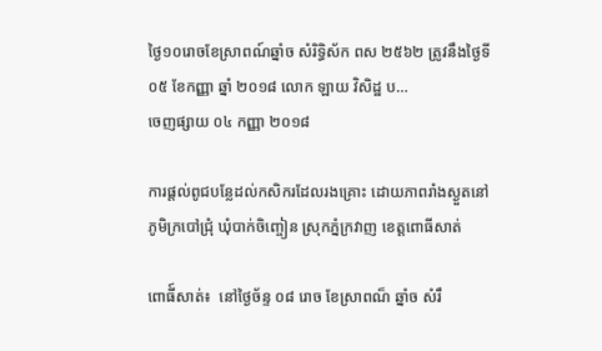ថ្ងៃ១០រោចខែស្រាពណ៍ឆ្នាំច សំរិទ្ធិស័ក ពស ២៥៦២ ត្រូវនឹងថ្ងៃទី០៥ ខែកញ្ញា ឆ្នាំ ២០១៨ លោក ឡាយ វិសិដ្ឋ ប...
ចេញផ្សាយ ០៤ កញ្ញា ២០១៨

ការផ្តល់ពូជបន្លែដល់កសិករដែលរងគ្រោះ ដោយភាពរាំងស្ងួតនៅភូមិក្របៅជ្រុំ ឃុំបាក់ចិញ្ចៀន ស្រុកភ្នំក្រវាញ ខេត្តពោធីសាត់

ពោធី៍សាត់៖  នៅថ្ងៃច័ន្ទ ០៨ រោច ខែស្រាពណ៏ ឆ្នាំច សំរឹ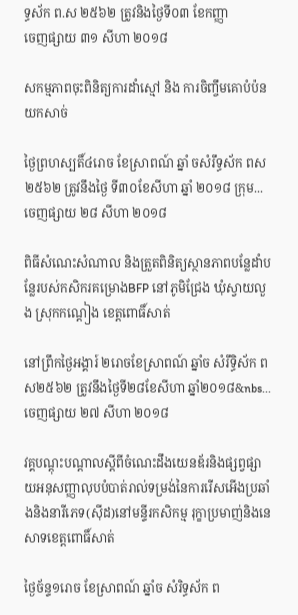ទ្ធស័ក ព.ស ២៥៦២ ត្រូវនិងថ្ងៃទី០៣ ខែកញ្ញា
ចេញផ្សាយ ៣១ សីហា ២០១៨

សកម្មភាពចុះពិនិត្យការដាំស្មៅ និង ការចិញ្ចឹមគោបំប៉នយកសាច់

ថ្ងៃព្រហស្បតិ៍៤រោច ខែស្រាពណ៍ ឆ្នាំ ចសំរឹទ្ធស័ក ពស ២៥៦២ ត្រូវនឹងថ្ងៃ ទី៣០ខែសីហា ឆ្នាំ ២០១៨ ក្រុម...
ចេញផ្សាយ ២៨ សីហា ២០១៨

ពិធីសំណេះសំណាល និងត្រួតពិនិត្យស្ថានភាពបន្លែដាំបន្លែរបស់កសិករគម្រោងBFP នៅភូមិជ្រែង ឃុំស្វាយលួង ស្រុកកណ្តៀង ខេត្តពោធិ៍សាត់

នៅព្រឹកថ្ងៃអង្គារ៍ ២រោចខែស្រាពណ៍ ឆ្នាំច សំរឹទ្ធិស័ក ពស២៥៦២ ត្រូវនឹងថ្ងៃទី២៨ខែសីហា ឆ្នាំ២០១៨&nbs...
ចេញផ្សាយ ២៧ សីហា ២០១៨

វគ្គបណ្តុះបណ្តាលស្តីពីចំណេះដឹងយេនឌ័រនិងផ្សព្វផ្សាយអនុសញ្ញាលុបបំបាត់រាល់ទម្រង់នៃការរើសអើងប្រឆាំងនិងនារីភេទ(ស៊ីដ)នៅមន្ទីរកសិកម្ម រុក្ខាប្រមាញ់និងនេសាទខេត្តពោធិ៍សាត់

ថ្ងៃច័ន្ទ១រោច ខែស្រាពណ៍ ឆ្នាំច សំរិទ្ធស័ក ព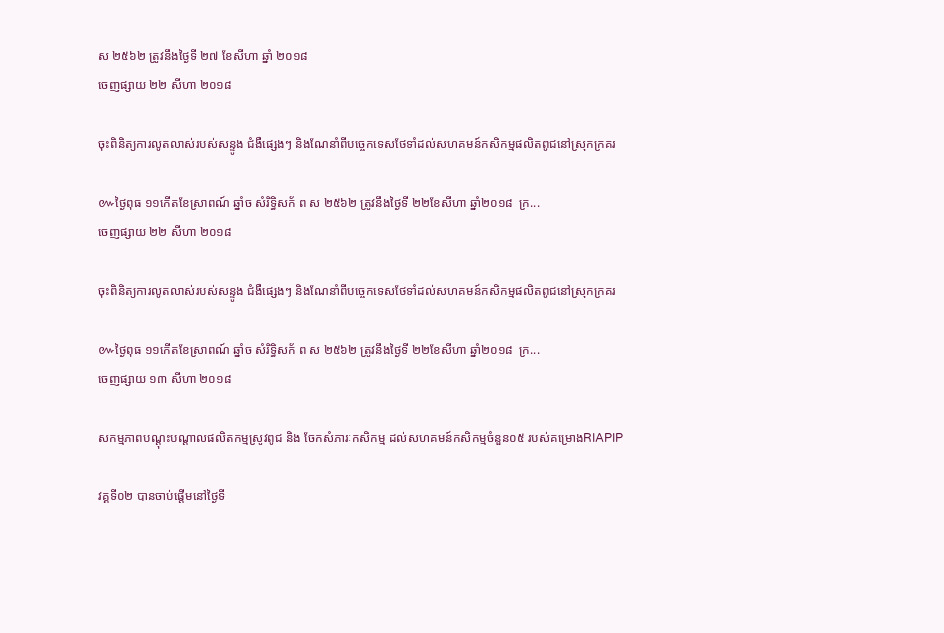ស ២៥៦២ ត្រូវនឹងថ្ងៃទី ២៧ ខែសីហា ឆ្នាំ ២០១៨
ចេញផ្សាយ ២២ សីហា ២០១៨

ចុះពិនិត្យការលូតលាស់របស់សន្ទូង ជំងឺផ្សេងៗ និងណែនាំពីបច្ចេកទេសថែទាំដល់សហគមន៍កសិកម្មផលិតពូជនៅស្រុកក្រគរ

៚ថ្ងៃពុធ ១១កើតខែស្រាពណ៍ ឆ្នាំច សំរិទ្ធិសក័ ព ស ២៥៦២ ត្រូវនឹងថ្ងៃទី ២២ខែសីហា ឆ្នាំ២០១៨  ក្រ...
ចេញផ្សាយ ២២ សីហា ២០១៨

ចុះពិនិត្យការលូតលាស់របស់សន្ទូង ជំងឺផ្សេងៗ និងណែនាំពីបច្ចេកទេសថែទាំដល់សហគមន៍កសិកម្មផលិតពូជនៅស្រុកក្រគរ

៚ថ្ងៃពុធ ១១កើតខែស្រាពណ៍ ឆ្នាំច សំរិទ្ធិសក័ ព ស ២៥៦២ ត្រូវនឹងថ្ងៃទី ២២ខែសីហា ឆ្នាំ២០១៨  ក្រ...
ចេញផ្សាយ ១៣ សីហា ២០១៨

សកម្មភាពបណ្តុះបណ្តាលផលិតកម្មស្រូវពូជ និង ចែកសំភារៈកសិកម្ម ដល់សហគមន៍កសិកម្មចំនួន០៥ របស់គម្រោងRIAPIP

វគ្គទី០២ បានចាប់ផ្តើមនៅថ្ងៃទី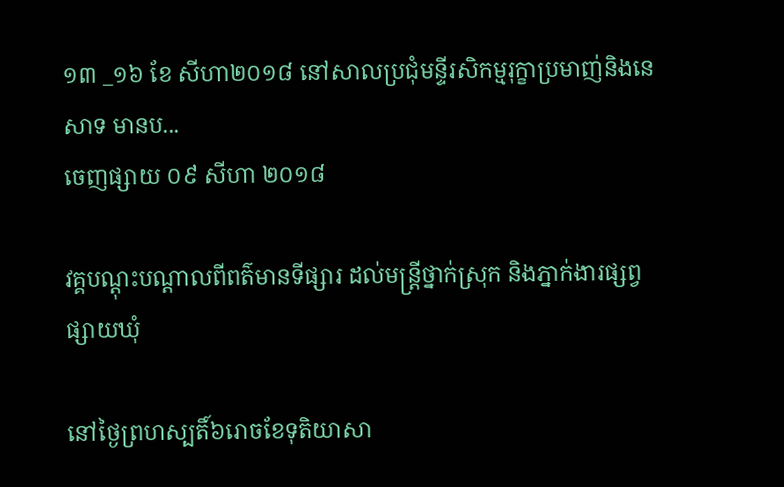១៣ _១៦ ខែ សីហា២០១៨ នៅសាលប្រជុំមន្ទីរសិកម្មរុក្ខាប្រមាញ់និងនេសាទ មានប...
ចេញផ្សាយ ០៩ សីហា ២០១៨

វគ្គបណ្តុះបណ្តាលពីពត៌មានទីផ្សារ ដល់មន្រ្តីថ្នាក់ស្រុក និងភ្នាក់ងារផ្សព្វផ្សាយឃុំ

នៅថ្ងៃព្រហស្បតិ៍៦រោចខែទុតិយាសា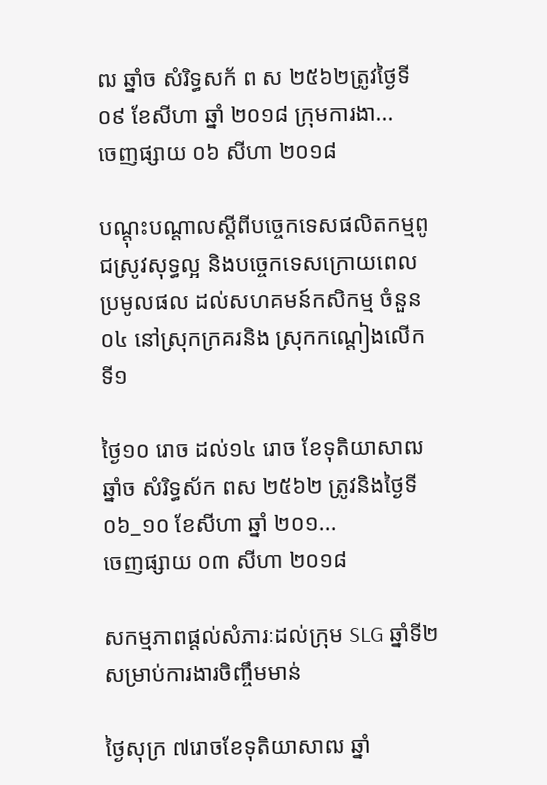ឍ ឆ្នាំច សំរិទ្ធសក័ ព ស ២៥៦២ត្រូវថ្ងៃទី០៩ ខែសីហា ឆ្នាំ ២០១៨ ក្រុមការងា...
ចេញផ្សាយ ០៦ សីហា ២០១៨

បណ្តុះបណ្តាលស្តីពីបច្ចេកទេសផលិតកម្មពូជស្រូវសុទ្ធល្អ និងបច្ចេកទេសក្រោយពេលប្រមូលផល ដល់សហគមន៍កសិកម្ម ចំនួន០៤ នៅស្រុកក្រគរនិង ស្រុកកណ្តៀងលើកទី១

ថ្ងៃ១០ រោច ដល់១៤ រោច ខែទុតិយាសាឍ ឆ្នាំច សំរិទ្ធស័ក ពស ២៥៦២ ត្រូវនិងថ្ងៃទី០៦_១០ ខែសីហា ឆ្នាំ ២០១...
ចេញផ្សាយ ០៣ សីហា ២០១៨

សកម្មភាពផ្តល់សំភារៈដល់ក្រុម SLG ឆ្នាំទី២សម្រាប់ការងារចិញ្ចឹមមាន់

ថ្ងៃសុក្រ ៧រោចខែទុតិយាសាឍ ឆ្នាំ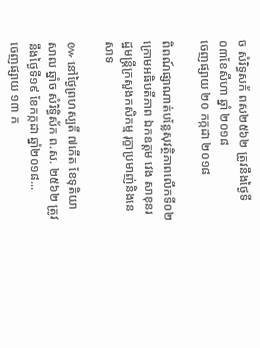ច សំរិទ្ធសក័ ពស២៥៦២ ត្រូវនឹងថ្ងៃទី ០៣ខែសីហា ឆ្នាំ ២០១៨
ចេញផ្សាយ ២០ កក្កដា ២០១៨

ពិពណ៍ផ្សាណាត់បន្លែសុវត្ថិភាពលើកទី០២ ក្រោមអធិបតីភាព ឯកឧត្តម វេង សាខុនរដ្ឋមន្រ្តីក្រសួងកសិកម្ម រុក្ខាប្រមាញ់និងនេសាទ

៚ នៅថ្ងៃព្រហស្បតិ៍ ៧កើត ខែទុតិយាសាឍ ឆ្នាំច សំរិទ្ធិស័ក ព.ស. ២៥៦២ ត្រូវនឹងថ្ងៃទី១៩ ខែកក្កដា ឆ្នាំ២០១៨...
ចេញផ្សាយ ១៣ ក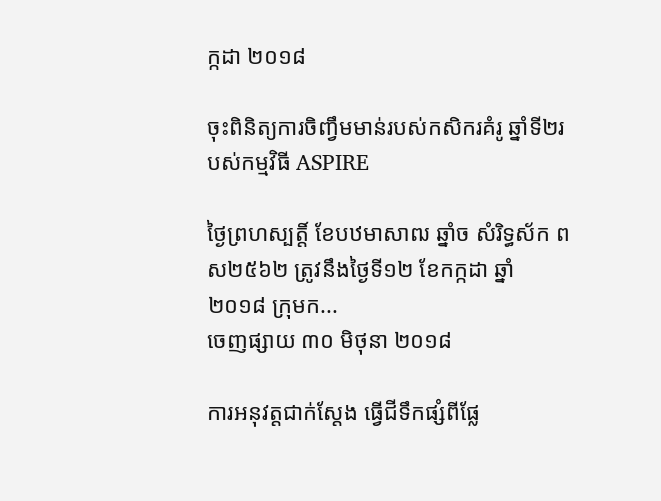ក្កដា ២០១៨

ចុះពិនិត្យការចិញ្វឹមមាន់របស់កសិករគំរូ ឆ្នាំទី២របស់កម្មវិធី ASPIRE

ថ្ងៃព្រហស្បត្តិ៍ ខែបឋមាសាឍ ឆ្នាំច សំរិទ្ធស័ក ពស២៥៦២ ត្រូវនឹងថ្ងៃទី១២ ខែកក្កដា ឆ្នាំ ២០១៨ ក្រុមក...
ចេញផ្សាយ ៣០ មិថុនា ២០១៨

ការអនុវត្តជាក់ស្តែង ធ្វើជីទឹកផ្សំពីផ្លែ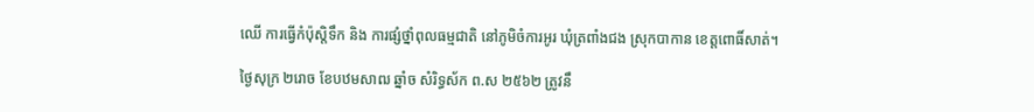ឈើ ការធ្វើកំប៉ុស្តិទឹក និង ការផ្សំថ្នាំពុលធម្មជាតិ នៅភូមិចំការអូរ ឃុំត្រពាំងជង ស្រុកបាកាន ខេត្តពោធិ៍សាត់។

ថ្ងៃសុក្រ ២រោច ខែបឋមសាឍ ឆ្នាំច សំរិទ្ធស័ក ព.ស ២៥៦២ ត្រូវនឹ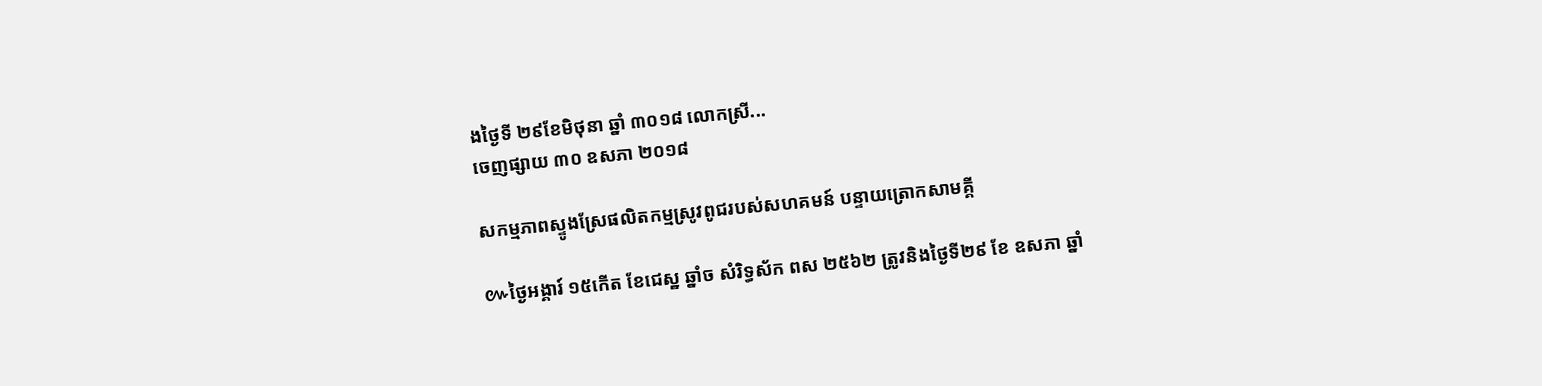ងថ្ងៃទី ២៩ខែមិថុនា ឆ្នាំ ៣០១៨ លោកស្រី...
ចេញផ្សាយ ៣០ ឧសភា ២០១៨

សកម្មភាពស្ទូងស្រែផលិតកម្មស្រូវពូជរបស់សហគមន៍ បន្ទាយត្រោកសាមគ្គី

៚ថ្ងៃអង្គារ៍ ១៥កើត ខែជេស្ឋ ឆ្នាំច សំរិទ្ធស័ក ពស ២៥៦២ ត្រូវនិងថ្ងៃទី២៩ ខែ ឧសភា ឆ្នាំ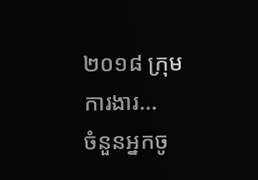២០១៨ ក្រុមការងារ...
ចំនួនអ្នកចូ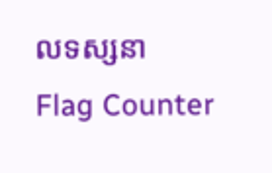លទស្សនា
Flag Counter